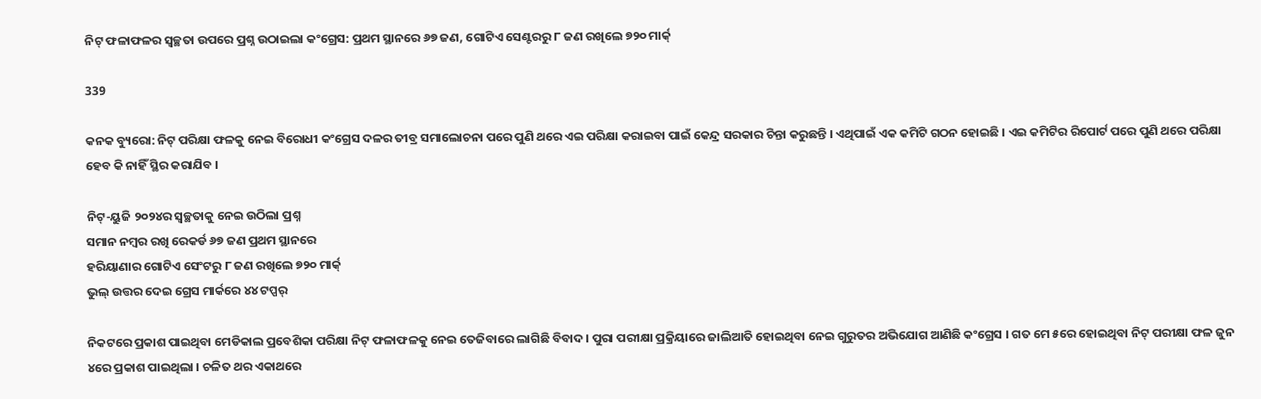ନିଟ୍ ଫଳାଫଳର ସ୍ୱଚ୍ଛତା ଉପରେ ପ୍ରଶ୍ନ ଉଠାଇଲା କଂଗ୍ରେସ: ପ୍ରଥମ ସ୍ଥାନରେ ୬୭ ଜଣ, ଗୋଟିଏ ସେଣ୍ଟରରୁ ୮ ଜଣ ରଖିଲେ ୭୨୦ ମାର୍କ୍

339

କନକ ବ୍ୟୁରୋ: ନିଟ୍ ପରିକ୍ଷା ଫଳକୁ ନେଇ ବିରୋଧୀ କଂଗ୍ରେସ ଦଳର ତୀବ୍ର ସମାଲୋଚନା ପରେ ପୁଣି ଥରେ ଏଇ ପରିକ୍ଷା କରାଇବା ପାଇଁ କେନ୍ଦ୍ର ସରକାର ଚିନ୍ତା କରୁଛନ୍ତି । ଏଥିପାଇଁ ଏକ କମିଟି ଗଠନ ହୋଇଛି । ଏଇ କମିଟିର ରିପୋର୍ଟ ପରେ ପୁଣି ଥରେ ପରିକ୍ଷା ହେବ କି ନାହିଁ ସ୍ଥିର କରାଯିବ ।

ନିଟ୍-ୟୁଜି ୨୦୨୪ର ସ୍ୱଚ୍ଛତାକୁ ନେଇ ଉଠିଲା ପ୍ରଶ୍ନ
ସମାନ ନମ୍ବର ରଖି ରେକର୍ଡ ୬୭ ଜଣ ପ୍ରଥମ ସ୍ଥାନରେ
ହରିୟାଣାର ଗୋଟିଏ ସେଂଟରୁ ୮ ଜଣ ରଖିଲେ ୭୨୦ ମାର୍କ୍
ଭୁଲ୍ ଉତ୍ତର ଦେଇ ଗ୍ରେସ ମାର୍କରେ ୪୪ ଟପ୍ପର୍

ନିକଟରେ ପ୍ରକାଶ ପାଇଥିବା ମେଡିକାଲ ପ୍ରବେଶିକା ପରିକ୍ଷା ନିଟ୍ ଫଳାଫଳକୁ ନେଇ ତେଜିବାରେ ଲାଗିଛି ବିବାଦ । ପୁରା ପରୀକ୍ଷା ପ୍ରକ୍ରିୟାରେ ଜାଲିଆତି ହୋଇଥିବା ନେଇ ଗୁରୁତର ଅଭିଯୋଗ ଆଣିଛି କଂଗ୍ରେସ । ଗତ ମେ ୫ରେ ହୋଇଥିବା ନିଟ୍ ପରୀକ୍ଷା ଫଳ ଜୁନ ୪ରେ ପ୍ରକାଶ ପାଇଥିଲା । ଚଳିତ ଥର ଏକାଥରେ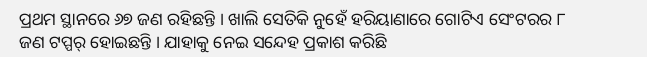ପ୍ରଥମ ସ୍ଥାନରେ ୬୭ ଜଣ ରହିଛନ୍ତି । ଖାଲି ସେତିକି ନୁହେଁ ହରିୟାଣାରେ ଗୋଟିଏ ସେଂଟରର ୮ ଜଣ ଟପ୍ପର୍ ହୋଇଛନ୍ତି । ଯାହାକୁ ନେଇ ସନ୍ଦେହ ପ୍ରକାଶ କରିଛି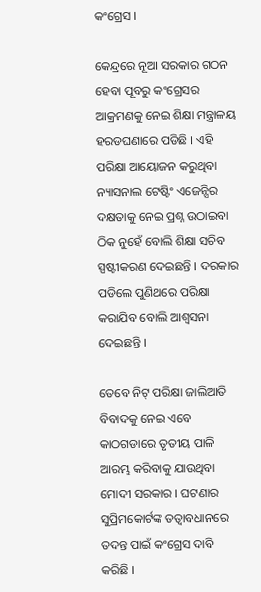କଂଗ୍ରେସ ।

କେନ୍ଦ୍ରରେ ନୂଆ ସରକାର ଗଠନ ହେବା ପୂବରୁ କଂଗ୍ରେସର ଆକ୍ରମଣକୁ ନେଇ ଶିକ୍ଷା ମନ୍ତ୍ରାଳୟ ହରଡଘଣାରେ ପଡିଛି । ଏହି ପରିକ୍ଷା ଆୟୋଜନ କରୁଥିବା ନ୍ୟାସନାଲ ଟେଷ୍ଟିଂ ଏଜେନ୍ସିର ଦକ୍ଷତାକୁ ନେଇ ପ୍ରଶ୍ନ ଉଠାଇବା ଠିକ ନୁହେଁ ବୋଲି ଶିକ୍ଷା ସଚିବ ସ୍ପଷ୍ଟୀକରଣ ଦେଇଛନ୍ତି । ଦରକାର ପଡିଲେ ପୁଣିଥରେ ପରିକ୍ଷା କରାଯିବ ବୋଲି ଆଶ୍ୱସନା ଦେଇଛନ୍ତି ।

ତେବେ ନିଟ୍ ପରିକ୍ଷା ଜାଲିଆତି ବିବାଦକୁ ନେଇ ଏବେ କାଠଗଡାରେ ତୃତୀୟ ପାଳି ଆରମ୍ଭ କରିବାକୁ ଯାଉଥିବା ମୋଦୀ ସରକାର । ଘଟଣାର ସୁପ୍ରିମକୋର୍ଟଙ୍କ ତତ୍ୱାବଧାନରେ ତଦନ୍ତ ପାଇଁ କଂଗ୍ରେସ ଦାବି କରିଛି ।